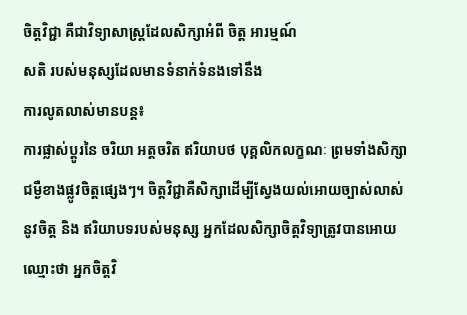ចិត្តវិជ្ជា គឺជាវិទ្យាសាស្រ្តដែលសិក្សាអំពី ចិត្ត អារម្មណ៍
សតិ របស់មនុស្សដែលមានទំនាក់ទំនងទៅនឹង
ការលូតលាស់មានបន្ត៖
ការផ្លាស់ប្ដូរនៃ ចរិយា អត្តចរិត ឥរិយាបថ បុគ្គលិកលក្ខណៈ ព្រមទាំងសិក្សាជម្ងឺខាងផ្លូវចិត្តផ្សេងៗ។ ចិត្តវិជ្ជាគឺសិក្សាដើម្បីស្វែងយល់អោយច្បាស់លាស់នូវចិត្ត និង ឥរិយាបទរបស់មនុស្ស អ្នកដែលសិក្សាចិត្តវិទ្យាត្រូវបានអោយឈ្មោះថា អ្នកចិត្តវិ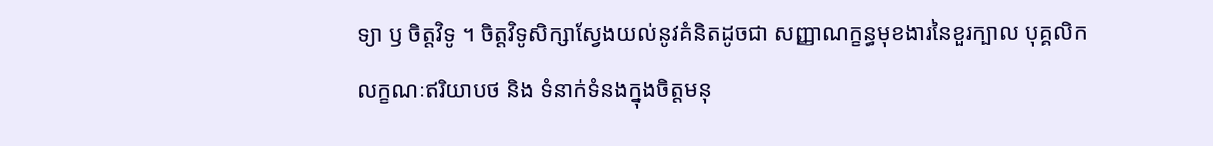ទ្យា ឫ ចិត្តវិទូ ។ ចិត្តវិទូសិក្សាស្វែងយល់នូវគំនិតដូចជា សញ្ញាណក្ខន្ធមុខងារនៃខួរក្បាល បុគ្គលិកលក្ខណៈឥរិយាបថ និង ទំនាក់ទំនងក្នុងចិត្តមនុ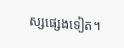ស្សផ្សេងទៀត។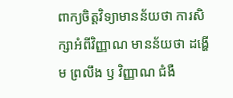ពាក្យចិត្តវិទ្យាមានន័យថា ការសិក្សាអំពីវិញ្ញាណ មានន័យថា ដង្ហើម ព្រលឹង ឫ វិញ្ញាណ ជំងឺ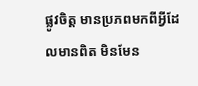ផ្លូវចិត្ត មានប្រភពមកពីអ្វីដែលមានពិត មិនមែន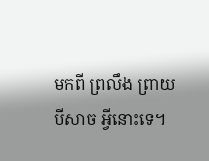មកពី ព្រលឹង ព្រាយ បីសាច អ្វីនោះទេ។